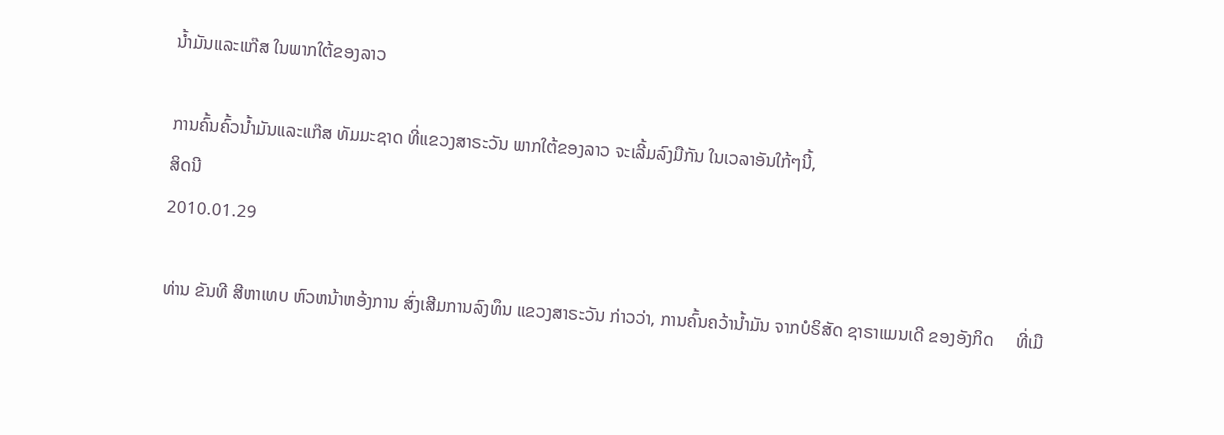ນໍ້າມັນແລະແກ໊ສ ໃນພາກໃຕ້ຂອງລາວ

ການຄົ້ນຄົ້ວນໍ້າມັນແລະແກ໊ສ ທັມມະຊາດ ທີ່ແຂວງສາຣະວັນ ພາກໃຕ້ຂອງລາວ ຈະເລີ້ມລົງມືກັນ ໃນເວລາອັນໃກ້ໆນີ້,
ສິດນີ
2010.01.29

ທ່ານ ຂັນທີ ສີຫາເທບ ຫົວຫນ້າຫອ້ງການ ສົ່ງເສີມການລົງທຶນ ແຂວງສາຣະວັນ ກ່າວວ່າ, ການຄົ້ນຄວ້ານ້ຳມັນ ຈາກບໍຣິສັດ ຊາຣາແມນເດີ ຂອງອັງກິດ     ທີ່ເມື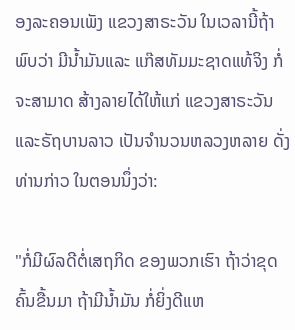ອງລະຄອນເພັງ ແຂວງສາຣະວັນ ໃນເວລານີ້ຖ້າພົບວ່າ ມີນ້ຳມັນແລະ ແກ໊ສທັມມະຊາດແທ້ຈິງ ກໍ່ຈະສາມາດ ສ້າງລາຍໄດ້ໃຫ້ແກ່ ແຂວງສາຣະວັນ ແລະຣັຖບານລາວ ເປັນຈຳນວນຫລວງຫລາຍ ດັ່ງທ່ານກ່າວ ໃນຕອນນຶ່ງວ່າ:

"ກໍ່ມີຜົລດີຕໍ່ເສຖກິດ ຂອງພວກເຮົາ ຖ້າວ່າຂຸດຄົ້ນຂື້ນມາ ຖ້າມີນ້ຳມັນ ກໍ່ຍິ່ງດີແຫ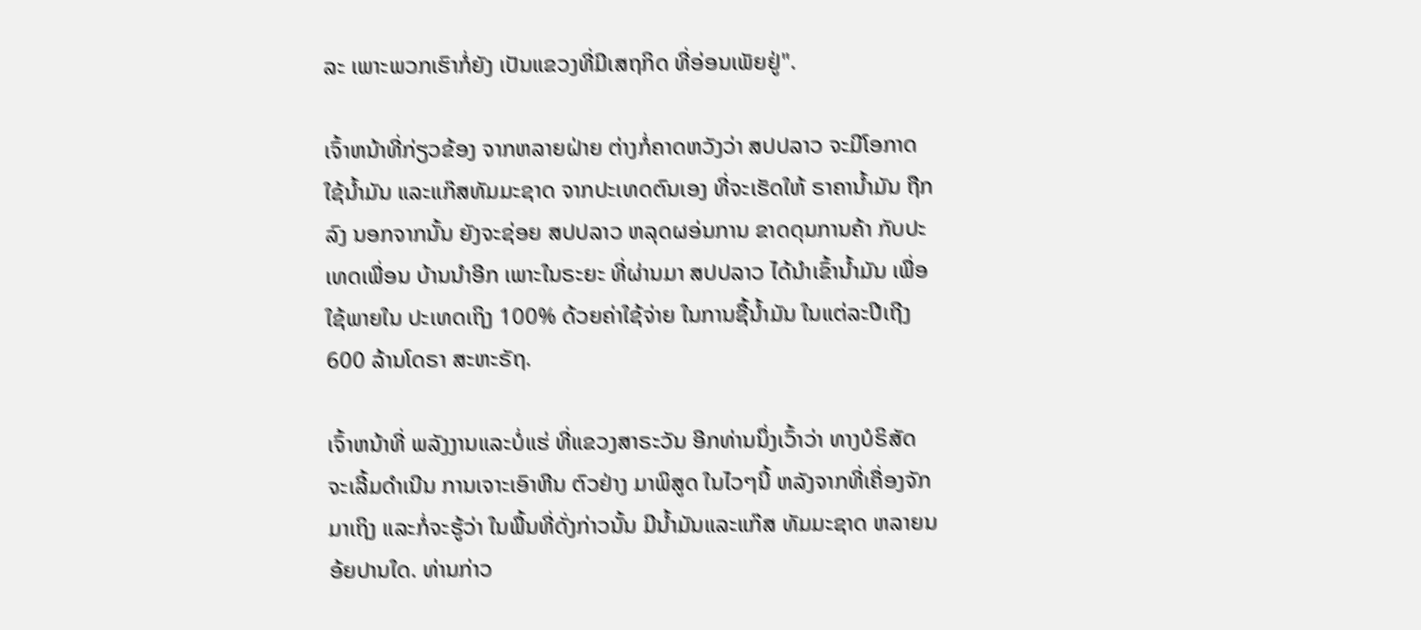ລະ ເພາະພວກເຮົາກໍ່ຍັງ ເປັນແຂວງທີ່ມີເສຖກິດ ທີ່ອ່ອນເພັຍຢູ່".

ເຈົ້າຫນ້າທີ່ກ່ຽວຂ້ອງ ຈາກຫລາຍຝ່າຍ ຕ່າງກໍ່ຄາດຫວັງວ່າ ສປປລາວ ຈະມີໂອກາດໃຊ້ນ້ຳມັນ ແລະແກ໊ສທັມມະຊາດ ຈາກປະເທດຕົນເອງ ທີ່ຈະເຮັດໃຫ້ ຣາຄານ້ຳມັນ ຖືກລົງ ນອກຈາກນັ້ນ ຍັງຈະຊ່ອຍ ສປປລາວ ຫລຸດຜອ່ນການ ຂາດດຸນການຄ້າ ກັບປະເທດເພື່ອນ ບ້ານນຳອີກ ເພາະໃນຣະຍະ ທີ່ຜ່ານມາ ສປປລາວ ໄດ້ນຳເຂົ້ານ້ຳມັນ ເພື່ອໃຊ້ພາຍໃນ ປະເທດເຖິງ 100% ດ້ວຍຄ່າໃຊ້ຈ່າຍ ໃນການຊື້ນ້ຳມັນ ໃນແຕ່ລະປີເຖີງ 600 ລ້ານໂດຣາ ສະຫະຣັຖ.

ເຈົ້າຫນ້າທີ່ ພລັງງານແລະບໍ່ແຮ່ ທີ່ແຂວງສາຣະວັນ ອີກທ່ານນຶ່ງເວົ້າວ່າ ທາງບໍຣິສັດ ຈະເລີ້ມດຳເນີນ ການເຈາະເອົາຫີນ ຕົວຢ່າງ ມາພິສູດ ໃນໄວໆນີ້ ຫລັງຈາກທີ່ເຄື່ອງຈັກ ມາເຖິງ ແລະກໍ່ຈະຮູ້ວ່າ ໃນພື້ນທີ່ດັ່ງກ່າວນັ້ນ ມີນ້ຳມັນແລະແກ໊ສ ທັມມະຊາດ ຫລາຍນອ້ຍປານໃດ. ທ່ານກ່າວ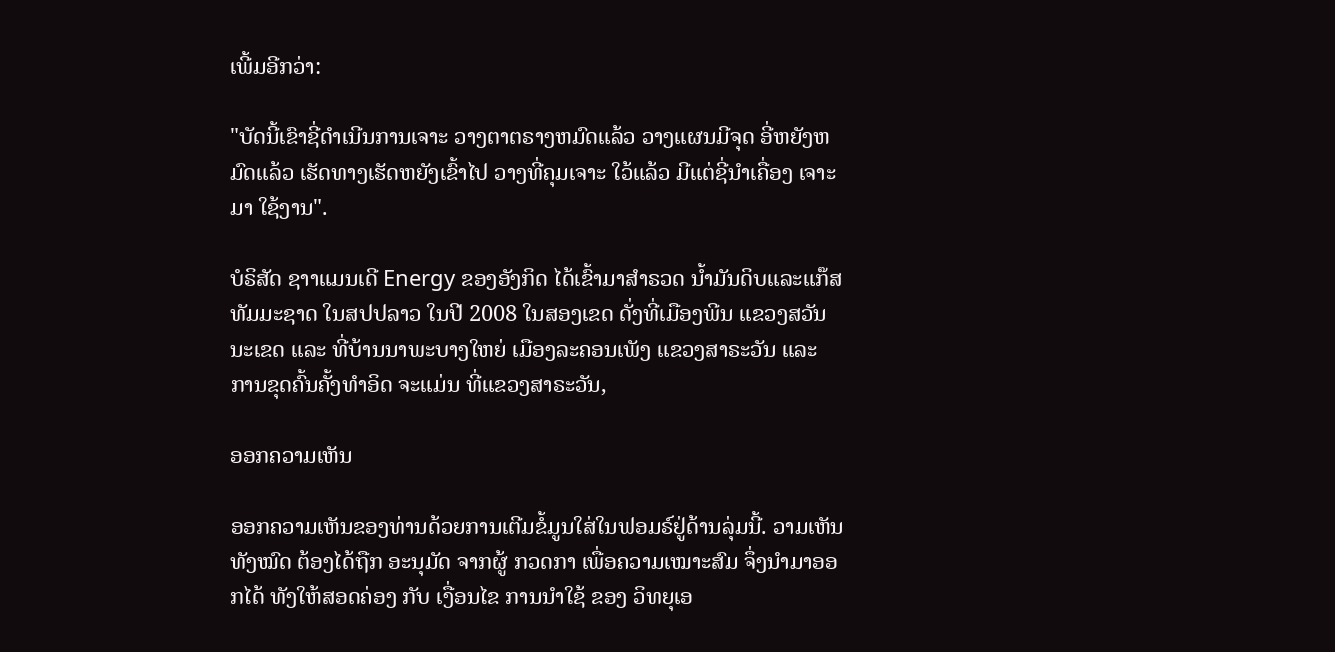ເພີ້ມອີກວ່າ:

"ບັດນີ້ເຂົາຊີ່ດຳເນີນການເຈາະ ວາງຕາຕຣາງຫມົດແລ້ວ ວາງແຜນມີຈຸດ ອີ່ຫຍັງຫມົດແລ້ວ ເຮັດທາງເຮັດຫຍັງເຂົ້າໄປ ວາງທີ່ຄຸມເຈາະ ໃວ້ແລ້ວ ມີແຕ່ຊີ່ນຳເຄື່ອງ ເຈາະມາ ໃຊ້ງານ".

ບໍຣິສັດ ຊາາແມນເດີ Energy ຂອງອັງກິດ ໄດ້ເຂົ້າມາສຳຣວດ ນ້ຳມັນດິບແລະແກ໊ສ ທັມມະຊາດ ໃນສປປລາວ ໃນປີ 2008 ໃນສອງເຂດ ດັ່ງທີ່ເມືອງພີນ ແຂວງສວັນນະເຂດ ແລະ ທີ່ບ້ານນາພະບາງໃຫຍ່ ເມືອງລະຄອນເພັງ ແຂວງສາຣະວັນ ແລະ ການຂຸດຄົ້ນຄັ້ງທຳອິດ ຈະແມ່ນ ທີ່ແຂວງສາຣະວັນ,

ອອກຄວາມເຫັນ

ອອກຄວາມເຫັນຂອງທ່ານດ້ວຍການເຕີມຂໍ້ມູນໃສ່ໃນຟອມຣ໌ຢູ່ດ້ານລຸ່ມນີ້. ວາມເຫັນທັງໝົດ ຕ້ອງໄດ້ຖືກ ອະນຸມັດ ຈາກຜູ້ ກວດກາ ເພື່ອຄວາມເໝາະສົມ ຈຶ່ງນໍາມາອອກໄດ້ ທັງໃຫ້ສອດຄ່ອງ ກັບ ເງື່ອນໄຂ ການນຳໃຊ້ ຂອງ ວິທຍຸເອ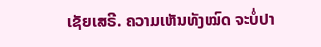ເຊັຍເສຣີ. ຄວາມເຫັນທັງໝົດ ຈະບໍ່ປາ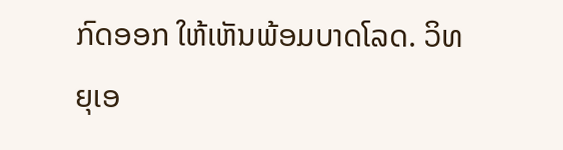ກົດອອກ ໃຫ້ເຫັນພ້ອມບາດໂລດ. ວິທຍຸເອ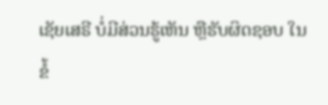ເຊັຍເສຣີ ບໍ່ມີສ່ວນຮູ້ເຫັນ ຫຼືຮັບຜິດຊອບ ໃນຂໍ້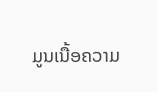ມູນເນື້ອຄວາມ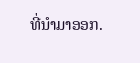ທີ່ນໍາມາອອກ.